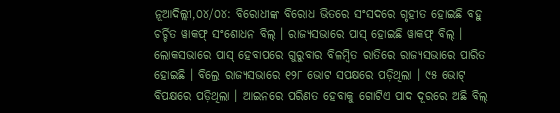ନୂଆଦିଲ୍ଲୀ,୦୪/୦୪: ବିରୋଧୀଙ୍କ ବିରୋଧ ଭିତରେ ସଂସଦରେ ଗୃହୀତ ହୋଇଛି ବହୁ ଚର୍ଚ୍ଚିତ ୱାକଫ୍ ସଂଶୋଧନ ବିଲ୍ । ରାଜ୍ୟସଭାରେ ପାସ୍ ହୋଇଛି ୱାକଫ୍ ବିଲ୍ । ଲୋକସଭାରେ ପାସ୍ ହେବାପରେ ଗୁରୁବାର ବିଳମ୍ବିତ ରାତିରେ ରାଜ୍ୟସଭାରେ ପାରିତ ହୋଇଛି । ବିଲ୍ରେ ରାଜ୍ୟସଭାରେ ୧୨୮ ଭୋଟ ସପକ୍ଷରେ ପଡ଼ିଥିଲା । ୯୫ ଭୋଟ୍ ବିପକ୍ଷରେ ପଡ଼ିଥିଲା । ଆଇନରେ ପରିଣତ ହେବାକୁ ଗୋଟିଏ ପାଦ ଦୂରରେ ଅଛି ବିଲ୍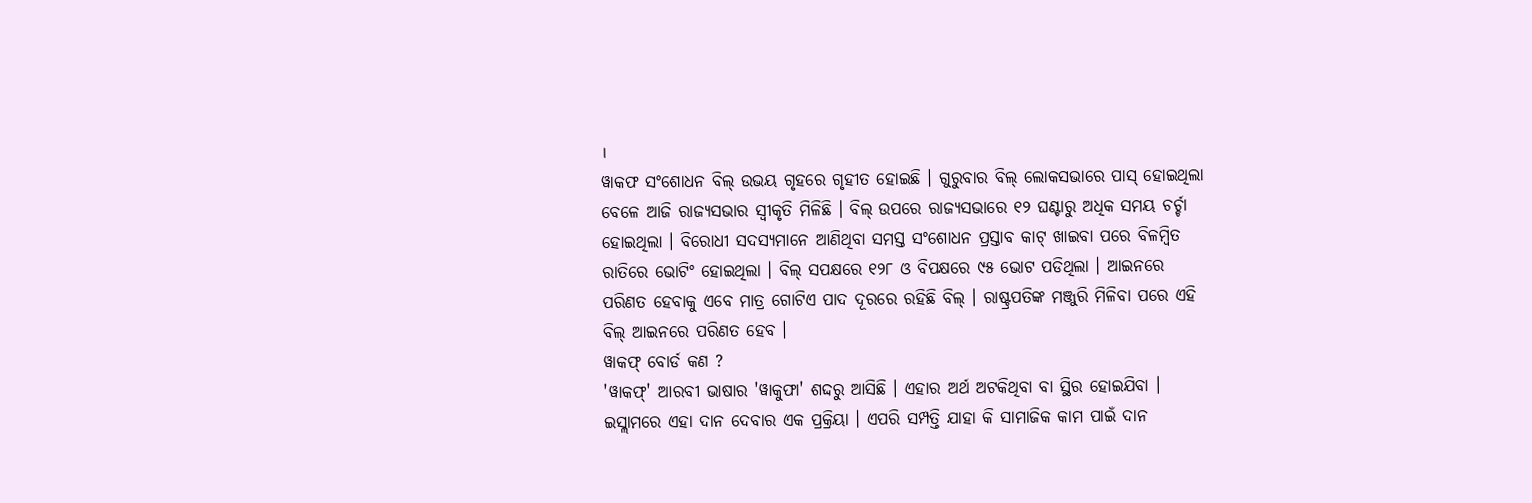।
ୱାକଫ ସଂଶୋଧନ ବିଲ୍ ଉଭୟ ଗୃହରେ ଗୃହୀତ ହୋଇଛି । ଗୁରୁବାର ବିଲ୍ ଲୋକସଭାରେ ପାସ୍ ହୋଇଥିଲା ବେଳେ ଆଜି ରାଜ୍ୟସଭାର ସ୍ୱୀକୃତି ମିଳିଛି । ବିଲ୍ ଉପରେ ରାଜ୍ୟସଭାରେ ୧୨ ଘଣ୍ଟାରୁ ଅଧିକ ସମୟ ଚର୍ଚ୍ଚା ହୋଇଥିଲା । ବିରୋଧୀ ସଦସ୍ୟମାନେ ଆଣିଥିବା ସମସ୍ତ ସଂଶୋଧନ ପ୍ରସ୍ତାବ କାଟ୍ ଖାଇବା ପରେ ବିଳମ୍ବିତ ରାତିରେ ଭୋଟିଂ ହୋଇଥିଲା । ବିଲ୍ ସପକ୍ଷରେ ୧୨୮ ଓ ବିପକ୍ଷରେ ୯୫ ଭୋଟ ପଡିଥିଲା । ଆଇନରେ ପରିଣତ ହେବାକୁ ଏବେ ମାତ୍ର ଗୋଟିଏ ପାଦ ଦୂରରେ ରହିଛି ବିଲ୍ । ରାଷ୍ଟ୍ରପତିଙ୍କ ମଞ୍ଜୁରି ମିଳିବା ପରେ ଏହି ବିଲ୍ ଆଇନରେ ପରିଣତ ହେବ ।
ୱାକଫ୍ ବୋର୍ଡ କଣ ?
'ୱାକଫ୍' ଆରବୀ ଭାଷାର 'ୱାକୁଫା' ଶଦ୍ଦରୁ ଆସିଛି । ଏହାର ଅର୍ଥ ଅଟକିଥିବା ବା ସ୍ଥିର ହୋଇଯିବା । ଇସ୍ଲାମରେ ଏହା ଦାନ ଦେବାର ଏକ ପ୍ରକ୍ରିୟା । ଏପରି ସମ୍ପତ୍ତି ଯାହା କି ସାମାଜିକ କାମ ପାଇଁ ଦାନ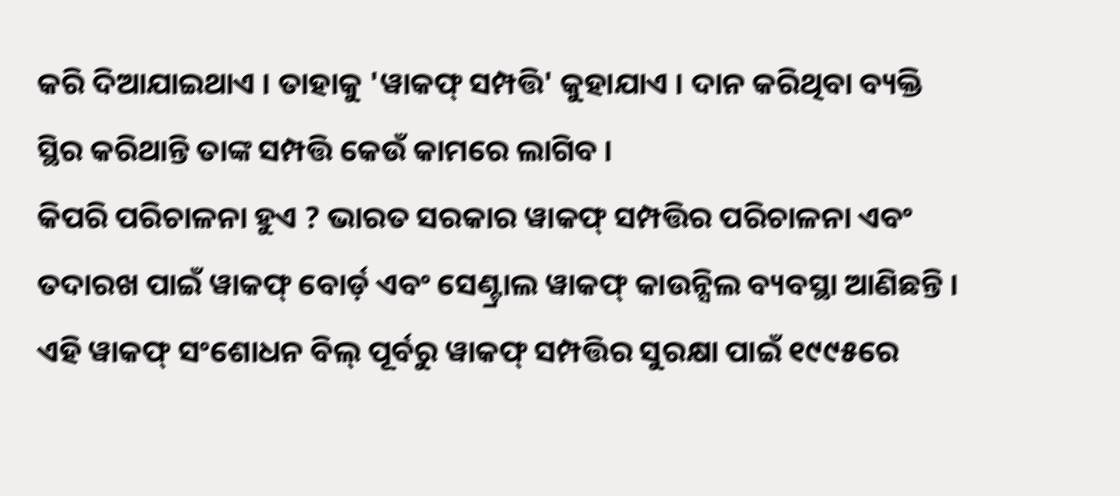କରି ଦିଆଯାଇଥାଏ । ତାହାକୁ 'ୱାକଫ୍ ସମ୍ପତ୍ତି' କୁହାଯାଏ । ଦାନ କରିଥିବା ବ୍ୟକ୍ତି ସ୍ଥିର କରିଥାନ୍ତି ତାଙ୍କ ସମ୍ପତ୍ତି କେଉଁ କାମରେ ଲାଗିବ ।
କିପରି ପରିଚାଳନା ହୁଏ ? ଭାରତ ସରକାର ୱାକଫ୍ ସମ୍ପତ୍ତିର ପରିଚାଳନା ଏବଂ ତଦାରଖ ପାଇଁ ୱାକଫ୍ ବୋର୍ଡ଼ ଏବଂ ସେଣ୍ଟ୍ରାଲ ୱାକଫ୍ କାଉନ୍ସିଲ ବ୍ୟବସ୍ଥା ଆଣିଛନ୍ତି । ଏହି ୱାକଫ୍ ସଂଶୋଧନ ବିଲ୍ ପୂର୍ବରୁ ୱାକଫ୍ ସମ୍ପତ୍ତିର ସୁରକ୍ଷା ପାଇଁ ୧୯୯୫ରେ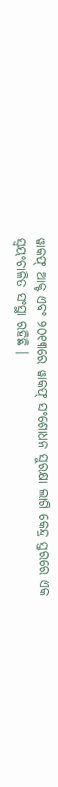ୱାକଫ୍ ଆକ୍ଟ ଏବଂ ୨୦୧୩ରେ ୱାକଫ୍ ସଂଶୋଧନ ସୁରକ୍ଷା ଲାଗି କେନ୍ଦ୍ର ସ୍ତରରେ ଏକ ସ୍ବୟଂଚାଳିତ ସଂସ୍ଥା ରହିଛି ।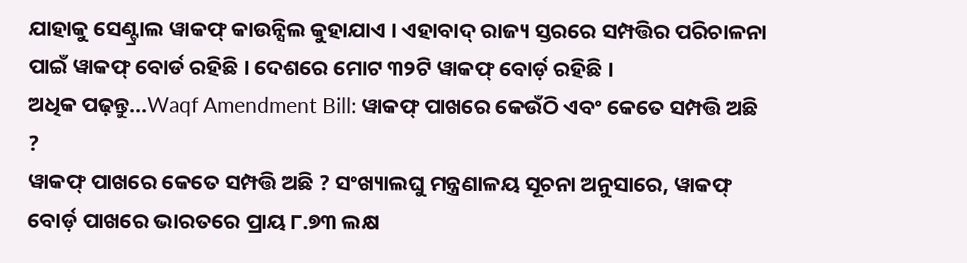ଯାହାକୁ ସେଣ୍ଟ୍ରାଲ ୱାକଫ୍ କାଉନ୍ସିଲ କୁହାଯାଏ । ଏହାବାଦ୍ ରାଜ୍ୟ ସ୍ତରରେ ସମ୍ପତ୍ତିର ପରିଚାଳନା ପାଇଁ ୱାକଫ୍ ବୋର୍ଡ ରହିଛି । ଦେଶରେ ମୋଟ ୩୨ଟି ୱାକଫ୍ ବୋର୍ଡ଼ ରହିଛି ।
ଅଧିକ ପଢ଼ନ୍ତୁ...Waqf Amendment Bill: ୱାକଫ୍ ପାଖରେ କେଉଁଠି ଏବଂ କେତେ ସମ୍ପତ୍ତି ଅଛି ?
ୱାକଫ୍ ପାଖରେ କେତେ ସମ୍ପତ୍ତି ଅଛି ? ସଂଖ୍ୟାଲଘୁ ମନ୍ତ୍ରଣାଳୟ ସୂଚନା ଅନୁସାରେ, ୱାକଫ୍ ବୋର୍ଡ଼ ପାଖରେ ଭାରତରେ ପ୍ରାୟ ୮.୭୩ ଲକ୍ଷ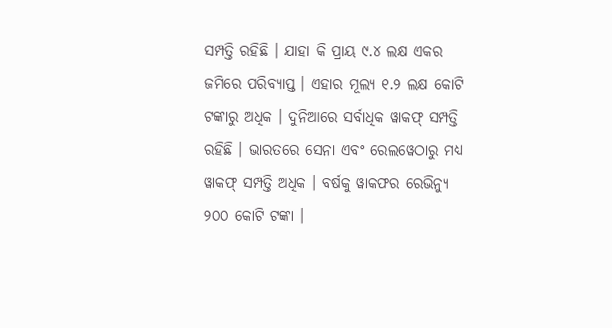ସମ୍ପତ୍ତି ରହିଛି । ଯାହା କି ପ୍ରାୟ ୯.୪ ଲକ୍ଷ ଏକର ଜମିରେ ପରିବ୍ୟାପ୍ତ । ଏହାର ମୂଲ୍ୟ ୧.୨ ଲକ୍ଷ କୋଟି ଟଙ୍କାରୁ ଅଧିକ । ଦୁନିଆରେ ସର୍ବାଧିକ ୱାକଫ୍ ସମ୍ପତ୍ତି ରହିଛି । ଭାରତରେ ସେନା ଏବଂ ରେଲୱେଠାରୁ ମଧ୍ୟ ୱାକଫ୍ ସମ୍ପତ୍ତି ଅଧିକ । ବର୍ଷକୁ ୱାକଫର ରେଭିନ୍ୟୁ ୨୦୦ କୋଟି ଟଙ୍କା ।